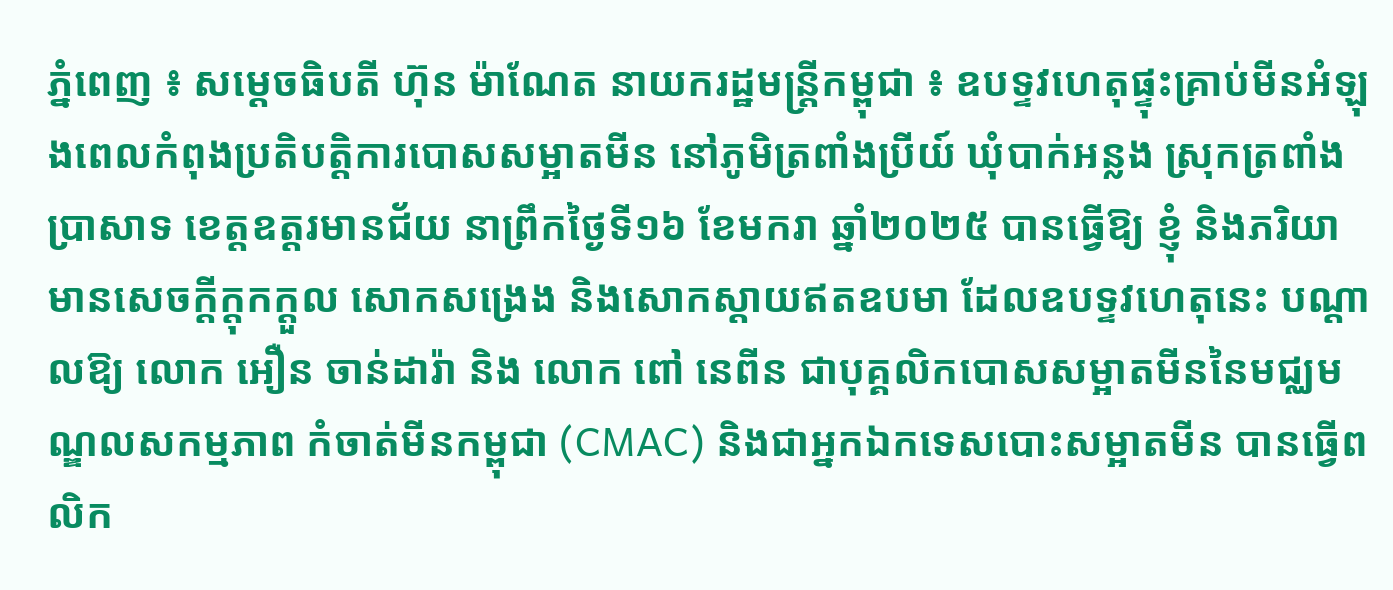ភ្នំពេញ ៖ សម្ដេចធិបតី ហ៊ុន ម៉ាណែត នាយករដ្ឋមន្រ្តីកម្ពុជា ៖ ឧបទ្ទវហេតុផ្ទុះគ្រាប់មីនអំឡុងពេលកំពុងប្រតិបត្តិការបោសសម្អាតមីន នៅភូមិត្រពាំងប្រីយ៍ ឃុំបាក់អន្លង ស្រុកត្រពាំងប្រាសាទ ខេត្តឧត្តរមានជ័យ នាព្រឹកថ្ងៃទី១៦ ខែមករា ឆ្នាំ២០២៥ បានធ្វើឱ្យ ខ្ញុំ និងភរិយា មានសេចក្ដីក្ដុកក្ដួល សោកសង្រេង និងសោកស្តាយឥតឧបមា ដែលឧបទ្ទវហេតុនេះ បណ្តាលឱ្យ លោក អឿន ចាន់ដារ៉ា និង លោក ពៅ នេពីន ជាបុគ្គលិកបោសសម្អាតមីននៃមជ្ឈមណ្ឌលសកម្មភាព កំចាត់មីនកម្ពុជា (CMAC) និងជាអ្នកឯកទេសបោះសម្អាតមីន បានធ្វើពលិក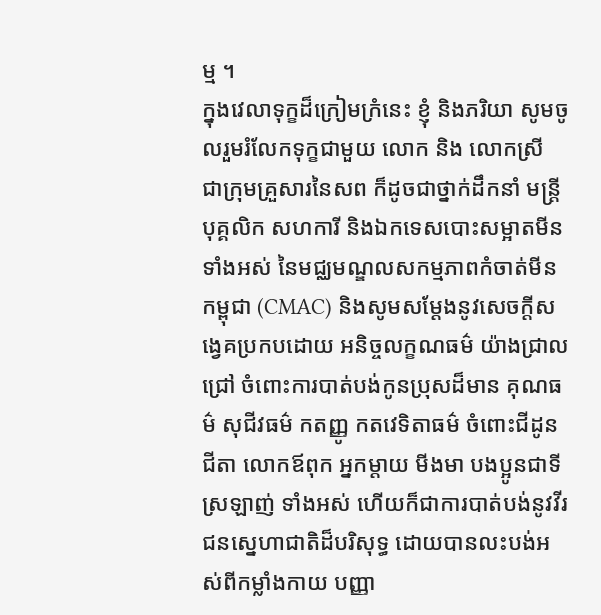ម្ម ។
ក្នុងវេលាទុក្ខដ៏ក្រៀមក្រំនេះ ខ្ញុំ និងភរិយា សូមចូលរួមរំលែកទុក្ខជាមួយ លោក និង លោកស្រី ជាក្រុមគ្រួសារនៃសព ក៏ដូចជាថ្នាក់ដឹកនាំ មន្ត្រី បុគ្គលិក សហការី និងឯកទេសបោះសម្អាតមីន ទាំងអស់ នៃមជ្ឈមណ្ឌលសកម្មភាពកំចាត់មីនកម្ពុជា (CMAC) និងសូមសម្តែងនូវសេចក្តីសង្វេគប្រកបដោយ អនិច្ចលក្ខណធម៌ យ៉ាងជ្រាលជ្រៅ ចំពោះការបាត់បង់កូនប្រុសដ៏មាន គុណធម៌ សុជីវធម៌ កតញ្ញូ កតវេទិតាធម៌ ចំពោះជីដូន ជីតា លោកឪពុក អ្នកម្តាយ មីងមា បងប្អូនជាទីស្រឡាញ់ ទាំងអស់ ហើយក៏ជាការបាត់បង់នូវវីរជនស្នេហាជាតិដ៏បរិសុទ្ធ ដោយបានលះបង់អស់ពីកម្លាំងកាយ បញ្ញា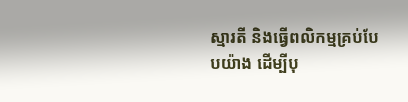ស្មារតី និងធ្វើពលិកម្មគ្រប់បែបយ៉ាង ដើម្បីបុ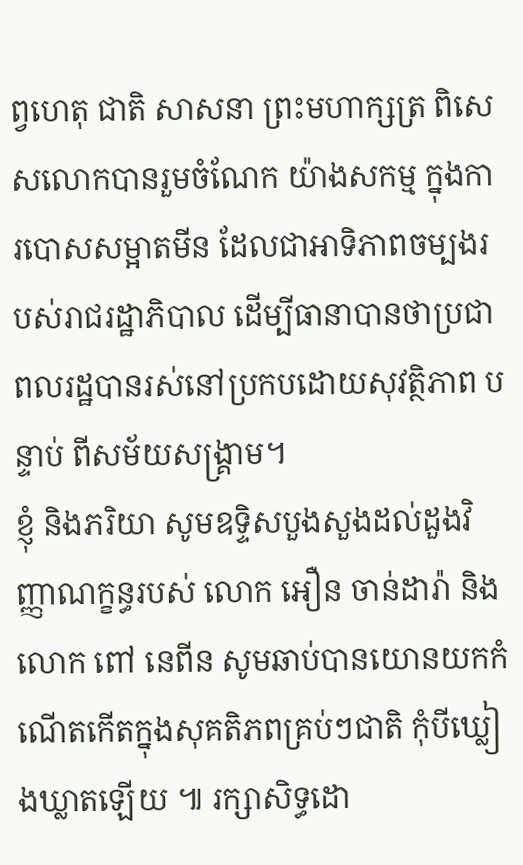ព្វហេតុ ជាតិ សាសនា ព្រះមហាក្សត្រ ពិសេសលោកបានរួមចំណែក យ៉ាងសកម្ម ក្នុងការបោសសម្អាតមីន ដែលជាអាទិភាពចម្បងរបស់រាជរដ្ឋាភិបាល ដើម្បីធានាបានថាប្រជាពលរដ្ឋបានរស់នៅប្រកបដោយសុវត្ថិភាព បន្ទាប់ ពីសម័យសង្គ្រាម។
ខ្ញុំ និងភរិយា សូមឧទ្ទិសបួងសួងដល់ដួងវិញ្ញាណក្ខន្ធរបស់ លោក អឿន ចាន់ដារ៉ា និង លោក ពៅ នេពីន សូមឆាប់បានយោនយកកំណើតកើតក្នុងសុគតិភពគ្រប់ៗជាតិ កុំបីឃ្លៀងឃ្លាតឡើយ ៕ រក្សាសិទ្ធដោ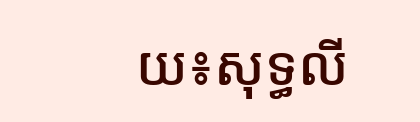យ៖សុទ្ធលី